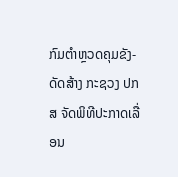ກົມຕໍາຫຼວດຄຸມຂັງ-ດັດສ້າງ ກະຊວງ ປກສ ຈັດພິທີປະກາດເລື່ອນ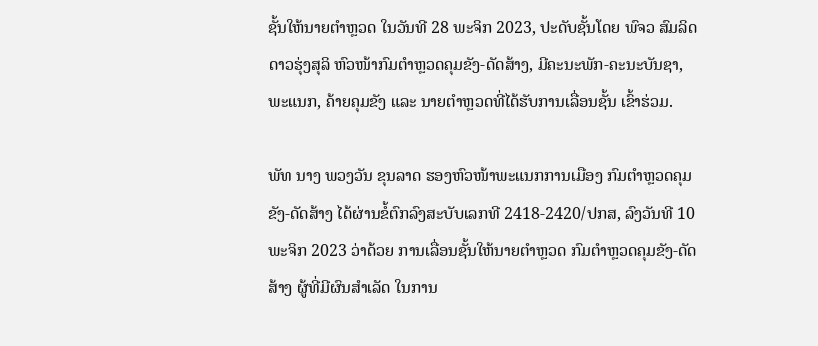ຊັ້ນໃຫ້ນາຍຕໍາຫຼວດ ໃນວັນທີ 28 ພະຈິກ 2023, ປະດັບຊັ້ນໂດຍ ພົຈວ ສົມລິດ ດາວຮຸ່ງສຸລິ ຫົວໜ້າກົມຕໍາຫຼວດຄຸມຂັງ-ດັດສ້າງ, ມີຄະນະພັກ-ຄະນະບັນຊາ, ພະແນກ, ຄ້າຍຄຸມຂັງ ແລະ ນາຍຕໍາຫຼວດທີ່ໄດ້ຮັບການເລື່ອນຊັ້ນ ເຂົ້າຮ່ວມ.

ພັທ ນາງ ພວງວັນ ຂຸນລາດ ຮອງຫົວໜ້າພະແນກການເມືອງ ກົມຕໍາຫຼວດຄຸມຂັງ-ດັດສ້າງ ໄດ້ຜ່ານຂໍ້ຕົກລົງສະບັບເລກທີ 2418-2420/ປກສ, ລົງວັນທີ 10 ພະຈິກ 2023 ວ່າດ້ວຍ ການເລື່ອນຊັ້ນໃຫ້ນາຍຕຳຫຼວດ ກົມຕຳຫຼວດຄຸມຂັງ-ດັດສ້າງ ຜູ້ທີ່ມີຜົນສຳເລັດ ໃນການ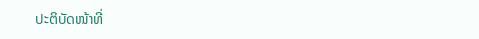ປະຕິບັດໜ້າທີ່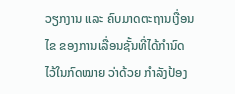ວຽກງານ ແລະ ຄົບມາດຕະຖານເງື່ອນໄຂ ຂອງການເລື່ອນຊັ້ນທີ່ໄດ້ກຳນົດໄວ້ໃນກົດໝາຍ ວ່າດ້ວຍ ກຳລັງປ້ອງ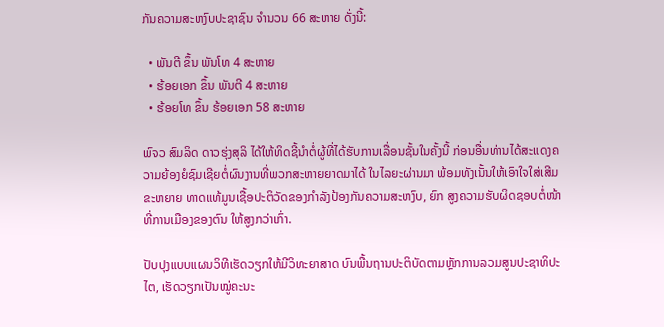ກັນຄວາມສະຫງົບປະຊາຊົນ ຈໍານວນ 66 ສະຫາຍ ດັ່ງນີ້:

  • ພັນຕີ ຂຶ້ນ ພັນໂທ 4 ສະຫາຍ
  • ຮ້ອຍເອກ ຂຶ້ນ ພັນຕີ 4 ສະຫາຍ
  • ຮ້ອຍໂທ ຂຶ້ນ ຮ້ອຍເອກ 58 ສະຫາຍ

ພົຈວ ສົມລິດ ດາວຮຸ່ງສຸລິ ໄດ້ໃຫ້ທິດຊີ້ນຳຕໍ່ຜູ້ທີ່ໄດ້ຮັບການເລື່ອນຊັ້ນໃນຄັ້ງນີ້ ກ່ອນອື່ນທ່ານໄດ້ສະແດງຄວາມຍ້ອງຍໍຊົມເຊີຍຕໍ່ຜົນງານທີ່ພວກສະຫາຍຍາດມາໄດ້ ໃນໄລຍະຜ່ານມາ ພ້ອມທັງເນັ້ນໃຫ້ເອົາໃຈໃສ່ເສີມຂະຫຍາຍ ທາດແທ້ມູນເຊື້ອປະຕິວັດຂອງກຳລັງປ້ອງກັນຄວາມສະຫງົບ, ຍົກ ສູງຄວາມຮັບຜິດຊອບຕໍ່ໜ້າທີ່ການເມືອງຂອງຕົນ ໃຫ້ສູງກວ່າເກົ່າ.

ປັບປຸງແບບແຜນວິທີເຮັດວຽກໃຫ້ມີວິທະຍາສາດ ບົນພື້ນຖານປະຕິບັດຕາມຫຼັກການລວມສູນປະຊາທິປະໄຕ, ເຮັດວຽກເປັນໝູ່ຄະນະ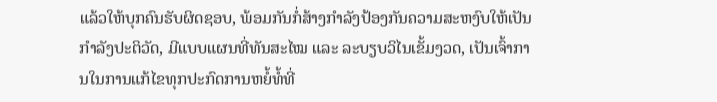ແລ້ວໃຫ້ບຸກຄົນຮັບຜິດຊອບ, ພ້ອມກັນກໍ່ສ້າງກຳລັງປ້ອງກັນຄວາມສະຫງົບໃຫ້ເປັນກຳລັງປະຕິວັດ, ມີແບບແຜນທີ່ທັນສະໄໝ ແລະ ລະບຽບວິໄນເຂັ້ມງວດ, ເປັນເຈົ້າການໃນການແກ້ໄຂທຸກປະກົດການຫຍໍ້ທໍ້ທີ່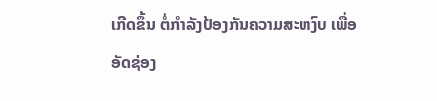ເກີດຂຶ້ນ ຕໍ່ກໍາລັງປ້ອງກັນຄວາມສະຫງົບ ເພື່ອອັດຊ່ອງ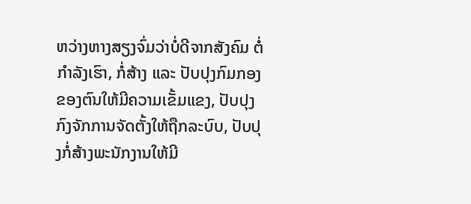ຫວ່າງຫາງສຽງຈົ່ມວ່າບໍ່ດີຈາກສັງຄົມ ຕໍ່ກໍາລັງເຮົາ, ກໍ່ສ້າງ ແລະ ປັບປຸງກົມກອງຂອງຕົນໃຫ້ມີຄວາມເຂັ້ມແຂງ, ປັບປຸງກົງຈັກການຈັດຕັ້ງໃຫ້ຖືກລະບົບ, ປັບປຸງກໍ່ສ້າງພະນັກງານໃຫ້ມີ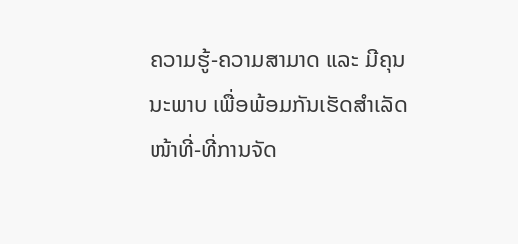ຄວາມຮູ້-ຄວາມສາມາດ ແລະ ມີຄຸນນະພາບ ເພື່ອພ້ອມກັນເຮັດສຳເລັດໜ້າທີ່-ທີ່ການຈັດ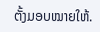ຕັ້ງມອບໝາຍໃຫ້.